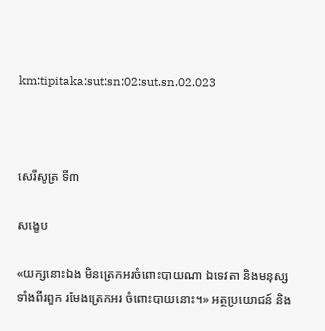km:tipitaka:sut:sn:02:sut.sn.02.023



សេរីសូត្រ ទី៣

សង្ខេប

«យក្សនោះឯង មិនត្រេកអរចំពោះបាយណា ឯទេវតា និងមនុស្សទាំងពីរពួក រមែងត្រេកអរ ចំពោះបាយនោះ។» អត្ថប្រយោជន៍ និង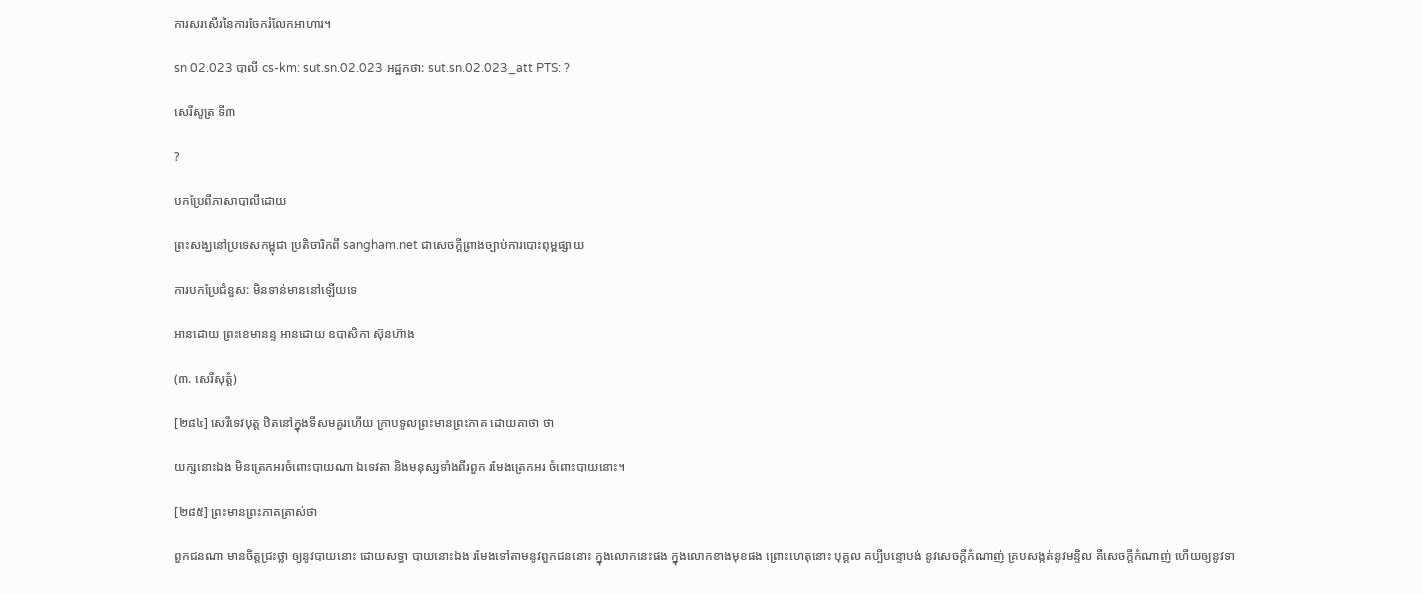ការសរសើរនៃការចែករំលែកអាហារ។

sn 02.023 បាលី cs-km: sut.sn.02.023 អដ្ឋកថា: sut.sn.02.023_att PTS: ?

សេរីសូត្រ ទី៣

?

បកប្រែពីភាសាបាលីដោយ

ព្រះសង្ឃនៅប្រទេសកម្ពុជា ប្រតិចារិកពី sangham.net ជាសេចក្តីព្រាងច្បាប់ការបោះពុម្ពផ្សាយ

ការបកប្រែជំនួស: មិនទាន់មាននៅឡើយទេ

អានដោយ ព្រះខេមានន្ទ អានដោយ ឧបាសិកា ស៊ុនហ៊ាង

(៣. សេរីសុត្តំ)

[២៨៤] សេរីទេវបុត្ត ឋិតនៅក្នុងទីសមគួរហើយ ក្រាបទូលព្រះមានព្រះភាគ ដោយគាថា ថា

យក្សនោះឯង មិនត្រេកអរចំពោះបាយណា ឯទេវតា និងមនុស្សទាំងពីរពួក រមែងត្រេកអរ ចំពោះបាយនោះ។

[២៨៥] ព្រះមានព្រះភាគត្រាស់ថា

ពួកជនណា មានចិត្តជ្រះថ្លា ឲ្យនូវបាយនោះ ដោយសទ្ធា បាយនោះឯង រមែងទៅតាមនូវពួកជននោះ ក្នុងលោកនេះផង ក្នុងលោកខាងមុខផង ព្រោះហេតុនោះ បុគ្គល គប្បីបន្ទោបង់ នូវសេចក្តីកំណាញ់ គ្របសង្កត់នូវមន្ទិល គឺសេចក្តីកំណាញ់ ហើយឲ្យនូវទា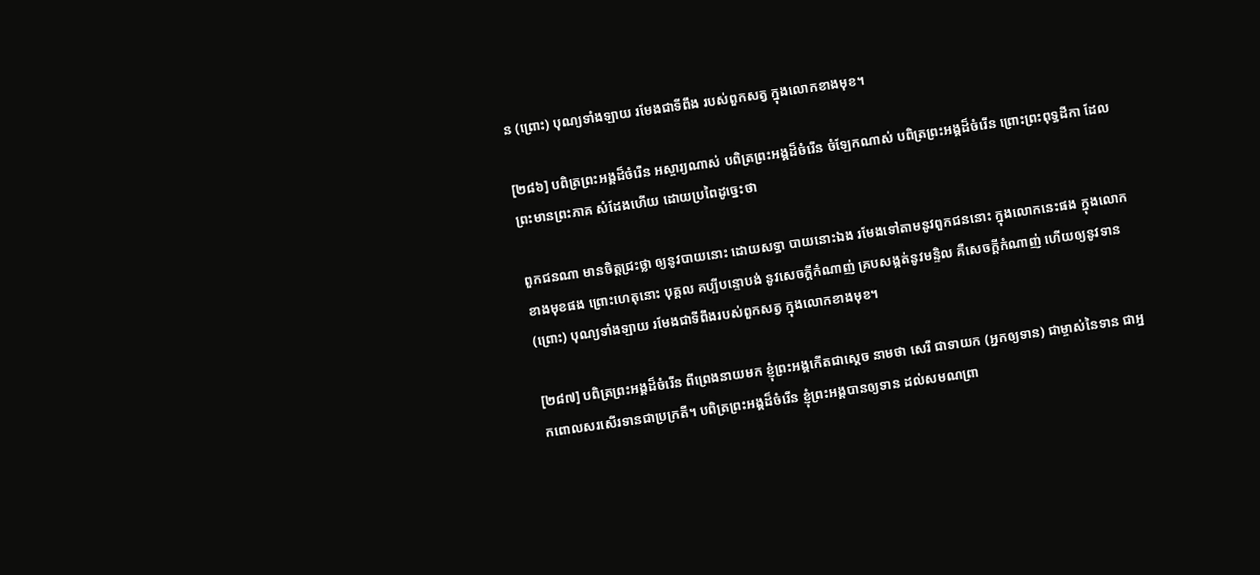ន (ព្រោះ) បុណ្យទាំងឡាយ រមែងជាទីពឹង របស់ពួកសត្វ ក្នុងលោកខាងមុខ។

[២៨៦] បពិត្រព្រះអង្គដ៏ចំរើន អស្ចារ្យណាស់ បពិត្រព្រះអង្គដ៏ចំរើន ចំឡែកណាស់ បពិត្រព្រះអង្គដ៏ចំរើន ព្រោះព្រះពុទ្ធដីកា ដែលព្រះមានព្រះភាគ សំដែងហើយ ដោយប្រពៃដូច្នេះថា

ពួកជនណា មានចិត្តជ្រះថ្លា ឲ្យនូវបាយនោះ ដោយសទ្ធា បាយនោះឯង រមែងទៅតាមនូវពួកជននោះ ក្នុងលោកនេះផង ក្នុងលោកខាងមុខផង ព្រោះហេតុនោះ បុគ្គល គប្បីបន្ទោបង់ នូវសេចក្តីកំណាញ់ គ្របសង្កត់នូវមន្ទិល គឺសេចក្តីកំណាញ់ ហើយឲ្យនូវទាន (ព្រោះ) បុណ្យទាំងឡាយ រមែងជាទីពឹងរបស់ពួកសត្វ ក្នុងលោកខាងមុខ។

[២៨៧] បពិត្រព្រះអង្គដ៏ចំរើន ពីព្រេងនាយមក ខ្ញុំព្រះអង្គកើតជាស្តេច នាមថា សេរី ជាទាយក (អ្នកឲ្យទាន) ជាម្ចាស់នៃទាន ជាអ្នកពោលសរសើរទានជាប្រក្រតី។ បពិត្រព្រះអង្គដ៏ចំរើន ខ្ញុំព្រះអង្គបានឲ្យទាន ដល់សមណព្រា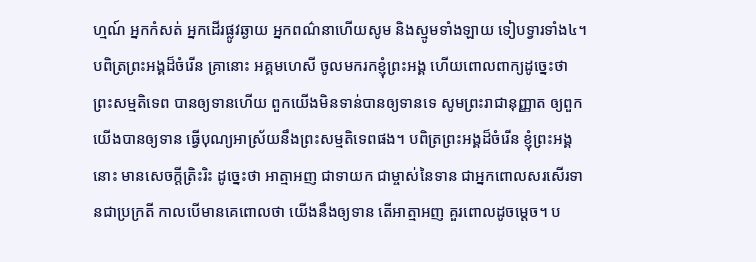ហ្មណ៍ អ្នកកំសត់ អ្នកដើរផ្លូវឆ្ងាយ អ្នកពណ៌នាហើយសូម និងស្មូមទាំងឡាយ ទៀបទ្វារទាំង៤។ បពិត្រព្រះអង្គដ៏ចំរើន គ្រានោះ អគ្គមហេសី ចូលមករកខ្ញុំព្រះអង្គ ហើយពោលពាក្យដូច្នេះថា ព្រះសម្មតិទេព បានឲ្យទានហើយ ពួកយើងមិនទាន់បានឲ្យទានទេ សូមព្រះរាជានុញ្ញាត ឲ្យពួកយើងបានឲ្យទាន ធ្វើបុណ្យអាស្រ័យនឹងព្រះសម្មតិទេពផង។ បពិត្រព្រះអង្គដ៏ចំរើន ខ្ញុំព្រះអង្គនោះ មានសេចក្តីត្រិះរិះ ដូច្នេះថា អាត្មាអញ ជាទាយក ជាម្ចាស់នៃទាន ជាអ្នកពោលសរសើរទានជាប្រក្រតី កាលបើមានគេពោលថា យើងនឹងឲ្យទាន តើអាត្មាអញ គួរពោលដូចម្តេច។ ប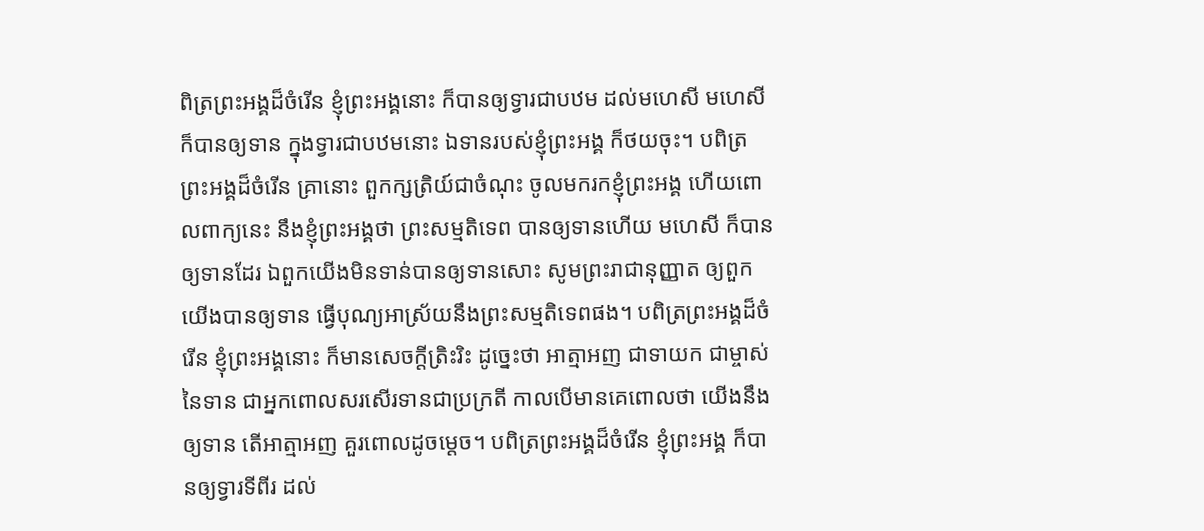ពិត្រព្រះអង្គដ៏ចំរើន ខ្ញុំព្រះអង្គនោះ ក៏បានឲ្យទ្វារជាបឋម ដល់មហេសី មហេសី ក៏បានឲ្យទាន ក្នុងទ្វារជាបឋមនោះ ឯទានរបស់ខ្ញុំព្រះអង្គ ក៏ថយចុះ។ បពិត្រព្រះអង្គដ៏ចំរើន គ្រានោះ ពួកក្សត្រិយ៍ជាចំណុះ ចូលមករកខ្ញុំព្រះអង្គ ហើយពោលពាក្យនេះ នឹងខ្ញុំព្រះអង្គថា ព្រះសម្មតិទេព បានឲ្យទានហើយ មហេសី ក៏បានឲ្យទានដែរ ឯពួកយើងមិនទាន់បានឲ្យទានសោះ សូមព្រះរាជានុញ្ញាត ឲ្យពួកយើងបានឲ្យទាន ធ្វើបុណ្យអាស្រ័យនឹងព្រះសម្មតិទេពផង។ បពិត្រព្រះអង្គដ៏ចំរើន ខ្ញុំព្រះអង្គនោះ ក៏មានសេចក្តីត្រិះរិះ ដូច្នេះថា អាត្មាអញ ជាទាយក ជាម្ចាស់នៃទាន ជាអ្នកពោលសរសើរទានជាប្រក្រតី កាលបើមានគេពោលថា យើងនឹងឲ្យទាន តើអាត្មាអញ គួរពោលដូចម្តេច។ បពិត្រព្រះអង្គដ៏ចំរើន ខ្ញុំព្រះអង្គ ក៏បានឲ្យទ្វារទីពីរ ដល់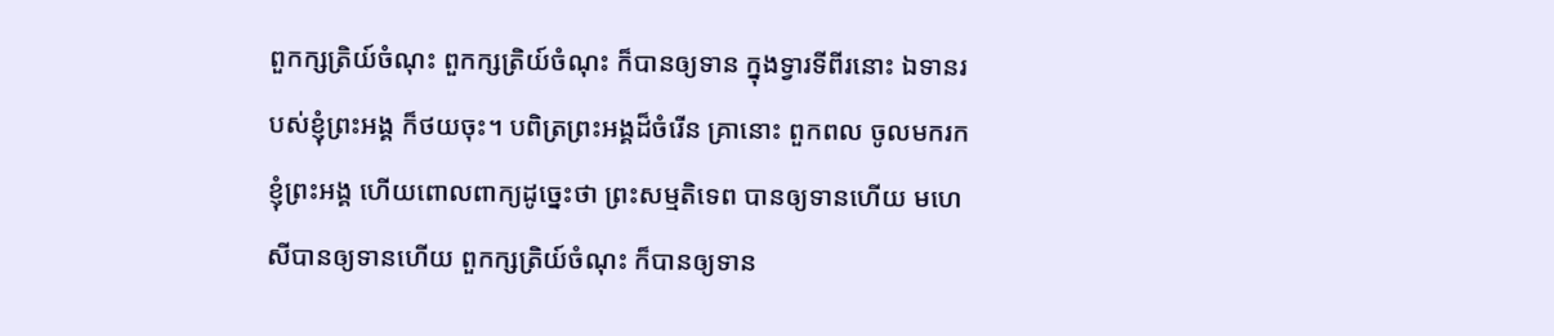ពួកក្សត្រិយ៍ចំណុះ ពួកក្សត្រិយ៍ចំណុះ ក៏បានឲ្យទាន ក្នុងទ្វារទីពីរនោះ ឯទានរបស់ខ្ញុំព្រះអង្គ ក៏ថយចុះ។ បពិត្រព្រះអង្គដ៏ចំរើន គ្រានោះ ពួកពល ចូលមករកខ្ញុំព្រះអង្គ ហើយពោលពាក្យដូច្នេះថា ព្រះសម្មតិទេព បានឲ្យទានហើយ មហេសីបានឲ្យទានហើយ ពួកក្សត្រិយ៍ចំណុះ ក៏បានឲ្យទាន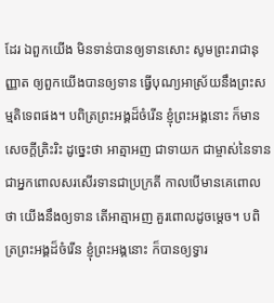ដែរ ឯពួកយើង មិនទាន់បានឲ្យទានសោះ សូមព្រះរាជានុញ្ញាត ឲ្យពួកយើងបានឲ្យទាន ធ្វើបុណ្យអាស្រ័យនឹងព្រះសម្មតិទេពផង។ បពិត្រព្រះអង្គដ៏ចំរើន ខ្ញុំព្រះអង្គនោះ ក៏មានសេចក្តីត្រិះរិះ ដូច្នេះថា អាត្មាអញ ជាទាយក ជាម្ចាស់នៃទាន ជាអ្នកពោលសរសើរទានជាប្រក្រតី កាលបើមានគេពោលថា យើងនឹងឲ្យទាន តើអាត្មាអញ គួរពោលដូចម្តេច។ បពិត្រព្រះអង្គដ៏ចំរើន ខ្ញុំព្រះអង្គនោះ ក៏បានឲ្យទ្វារ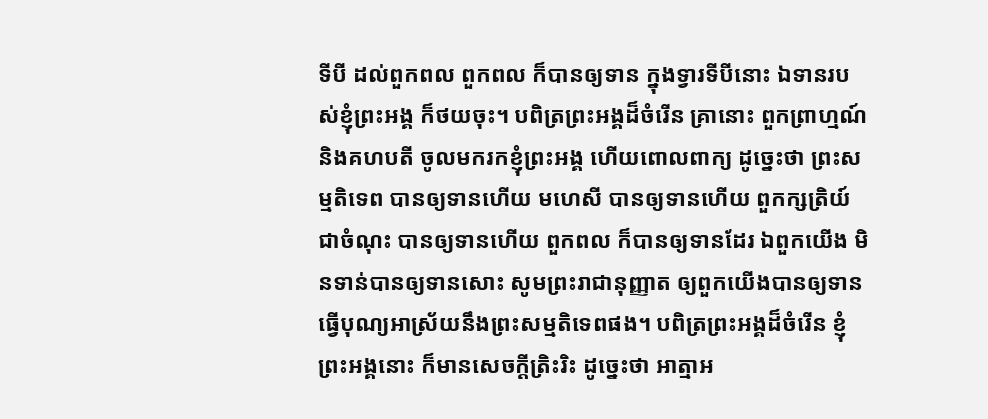ទីបី ដល់ពួកពល ពួកពល ក៏បានឲ្យទាន ក្នុងទ្វារទីបីនោះ ឯទានរបស់ខ្ញុំព្រះអង្គ ក៏ថយចុះ។ បពិត្រព្រះអង្គដ៏ចំរើន គ្រានោះ ពួកព្រាហ្មណ៍ និងគហបតី ចូលមករកខ្ញុំព្រះអង្គ ហើយពោលពាក្យ ដូច្នេះថា ព្រះសម្មតិទេព បានឲ្យទានហើយ មហេសី បានឲ្យទានហើយ ពួកក្សត្រិយ៍ជាចំណុះ បានឲ្យទានហើយ ពួកពល ក៏បានឲ្យទានដែរ ឯពួកយើង មិនទាន់បានឲ្យទានសោះ សូមព្រះរាជានុញ្ញាត ឲ្យពួកយើងបានឲ្យទាន ធ្វើបុណ្យអាស្រ័យនឹងព្រះសម្មតិទេពផង។ បពិត្រព្រះអង្គដ៏ចំរើន ខ្ញុំព្រះអង្គនោះ ក៏មានសេចក្តីត្រិះរិះ ដូច្នេះថា អាត្មាអ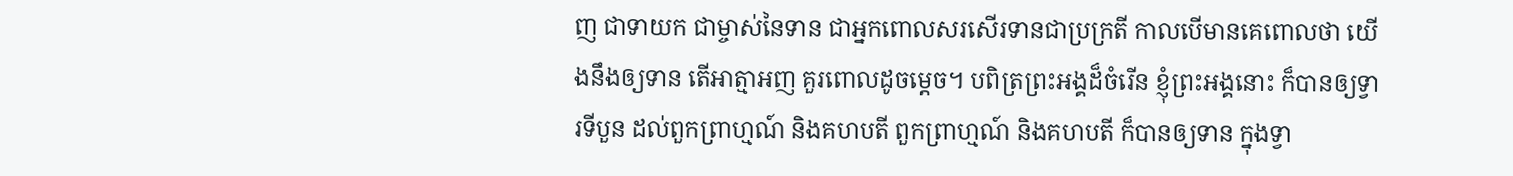ញ ជាទាយក ជាម្ចាស់នៃទាន ជាអ្នកពោលសរសើរទានជាប្រក្រតី កាលបើមានគេពោលថា យើងនឹងឲ្យទាន តើអាត្មាអញ គួរពោលដូចម្តេច។ បពិត្រព្រះអង្គដ៏ចំរើន ខ្ញុំព្រះអង្គនោះ ក៏បានឲ្យទ្វារទីបួន ដល់ពួកព្រាហ្មណ៍ និងគហបតី ពួកព្រាហ្មណ៍ និងគហបតី ក៏បានឲ្យទាន ក្នុងទ្វា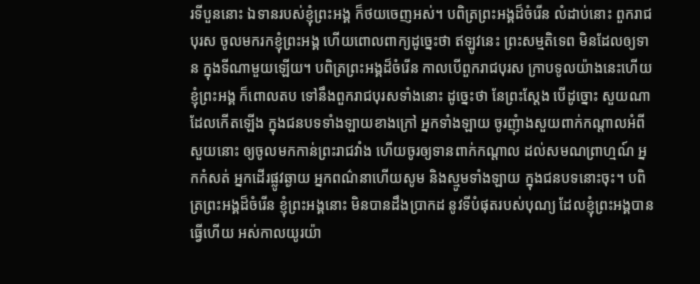រទីបួននោះ ឯទានរបស់ខ្ញុំព្រះអង្គ ក៏ថយចេញអស់។ បពិត្រព្រះអង្គដ៏ចំរើន លំដាប់នោះ ពួករាជបុរស ចូលមករកខ្ញុំព្រះអង្គ ហើយពោលពាក្យដូច្នេះថា ឥឡូវនេះ ព្រះសម្មតិទេព មិនដែលឲ្យទាន ក្នុងទីណាមួយឡើយ។ បពិត្រព្រះអង្គដ៏ចំរើន កាលបើពួករាជបុរស ក្រាបទូលយ៉ាងនេះហើយ ខ្ញុំព្រះអង្គ ក៏ពោលតប ទៅនឹងពួករាជបុរសទាំងនោះ ដូច្នេះថា នែព្រះស្តែង បើដូច្នោះ សួយណា ដែលកើតឡើង ក្នុងជនបទទាំងឡាយខាងក្រៅ អ្នកទាំងឡាយ ចូរញុំាងសួយពាក់កណ្តាលអំពីសួយនោះ ឲ្យចូលមកកាន់ព្រះរាជវាំង ហើយចូរឲ្យទានពាក់កណ្តាល ដល់សមណព្រាហ្មណ៍ អ្នកកំសត់ អ្នកដើរផ្លូវឆ្ងាយ អ្នកពណ៌នាហើយសូម និងស្មូមទាំងឡាយ ក្នុងជនបទនោះចុះ។ បពិត្រព្រះអង្គដ៏ចំរើន ខ្ញុំព្រះអង្គនោះ មិនបានដឹងប្រាកដ នូវទីបំផុតរបស់បុណ្យ ដែលខ្ញុំព្រះអង្គបានធ្វើហើយ អស់កាលយូរយ៉ា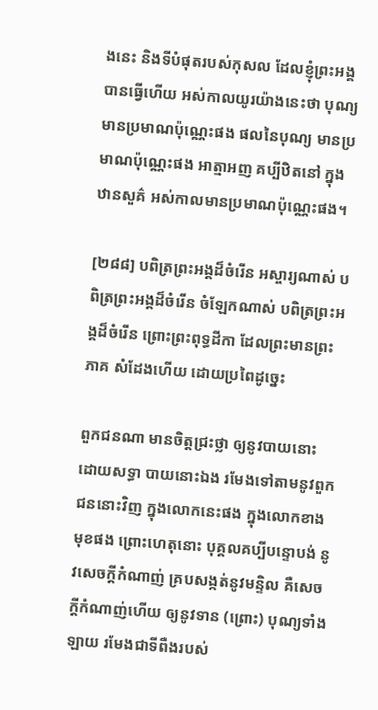ងនេះ និងទីបំផុតរបស់កុសល ដែលខ្ញុំព្រះអង្គបានធ្វើហើយ អស់កាលយូរយ៉ាងនេះថា បុណ្យមានប្រមាណប៉ុណ្ណេះផង ផលនៃបុណ្យ មានប្រមាណប៉ុណ្ណេះផង អាត្មាអញ គប្បីឋិតនៅ ក្នុងឋានសួគ៌ អស់កាលមានប្រមាណប៉ុណ្ណេះផង។

[២៨៨] បពិត្រព្រះអង្គដ៏ចំរើន អស្ចារ្យណាស់ បពិត្រព្រះអង្គដ៏ចំរើន ចំឡែកណាស់ បពិត្រព្រះអង្គដ៏ចំរើន ព្រោះព្រះពុទ្ធដីកា ដែលព្រះមានព្រះភាគ សំដែងហើយ ដោយប្រពៃដូច្នេះ

ពួកជនណា មានចិត្តជ្រះថ្លា ឲ្យនូវបាយនោះ ដោយសទ្ធា បាយនោះឯង រមែងទៅតាមនូវពួកជននោះវិញ ក្នុងលោកនេះផង ក្នុងលោកខាងមុខផង ព្រោះហេតុនោះ បុគ្គលគប្បីបន្ទោបង់ នូវសេចក្តីកំណាញ់ គ្របសង្កត់នូវមន្ទិល គឺសេចក្តីកំណាញ់ហើយ ឲ្យនូវទាន (ព្រោះ) បុណ្យទាំងឡាយ រមែងជាទីពឺងរបស់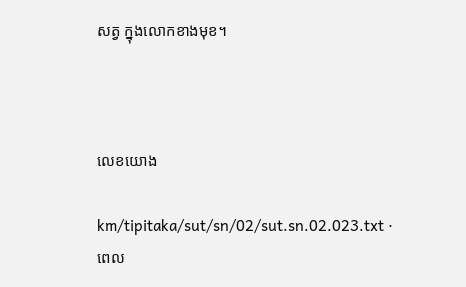សត្វ ក្នុងលោកខាងមុខ។



លេខយោង

km/tipitaka/sut/sn/02/sut.sn.02.023.txt · ពេល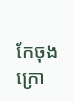កែចុងក្រោ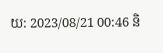យ: 2023/08/21 00:46 និ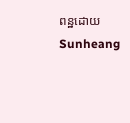ពន្ឋដោយ Sunheang